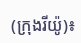(ក្រុងរីយ៉ូ)៖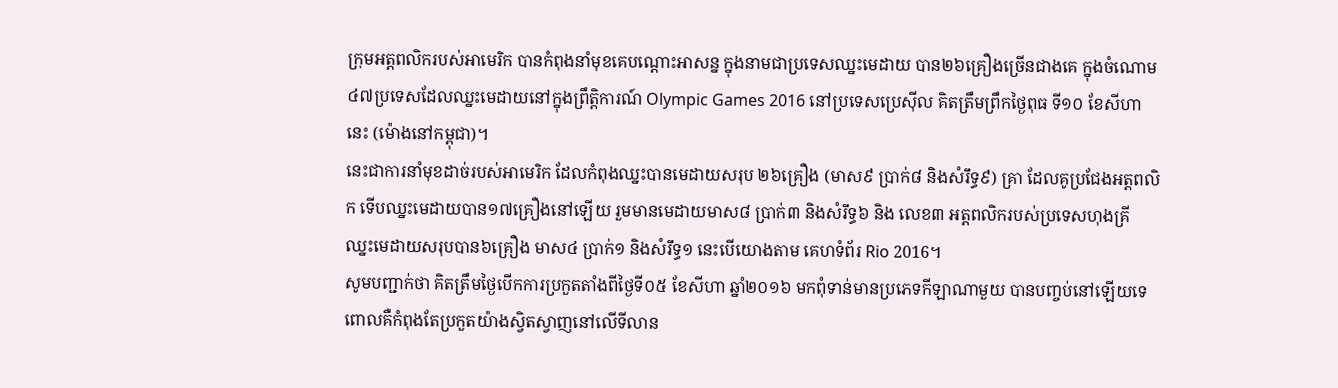ក្រុមអត្តពលិករបស់អាមេរិក បានកំពុងនាំមុខគេបណ្តោះអាសន្ន ក្នុងនាមជាប្រទេសឈ្នះមេដាយ បាន២៦គ្រឿងច្រើនជាងគេ ក្នុងចំណោម ៤៧ប្រទេសដែលឈ្នះមេដាយនៅក្នុងព្រឹត្តិការណ៍ Olympic Games 2016 នៅប្រទេសប្រេស៊ីល គិតត្រឹមព្រឹកថ្ងៃពុធ ទី១០ ខែសីហានេះ (ម៉ោងនៅកម្ពុជា)។
នេះជាការនាំមុខដាច់របស់អាមេរិក ដែលកំពុងឈ្នះបានមេដាយសរុប ២៦គ្រឿង (មាស៩ ប្រាក់៨ និងសំរឹទ្ធ៩) គ្រា ដែលគូប្រជែងអត្តពលិក ទើបឈ្នះមេដាយបាន១៧គ្រឿងនៅឡើយ រួមមានមេដាយមាស៨ ប្រាក់៣ និងសំរឹទ្ធ៦ និង លេខ៣ អត្តពលិករបស់ប្រទេសហុងគ្រី ឈ្នះមេដាយសរុបបាន៦គ្រឿង មាស៤ ប្រាក់១ និងសំរឹទ្ធ១ នេះបើយោងតាម គេហទំព័រ Rio 2016។
សូមបញ្ជាក់ថា គិតត្រឹមថ្ងៃបើកការប្រកួតតាំងពីថ្ងៃទី០៥ ខែសីហា ឆ្នាំ២០១៦ មកពុំទាន់មានប្រភេទកីឡាណាមួយ បានបញ្ចប់នៅឡើយទេ ពោលគឺកំពុងតែប្រកួតយ៉ាងស្វិតស្វាញនៅលើទីលាន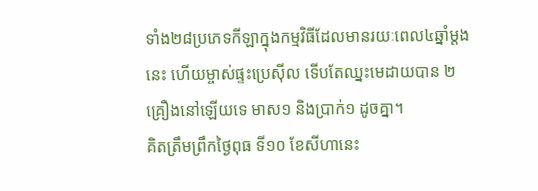ទាំង២៨ប្រភេទកីឡាក្នុងកម្មវិធីដែលមានរយៈពេល៤ឆ្នាំម្តងនេះ ហើយម្ចាស់ផ្ទះប្រេស៊ីល ទើបតែឈ្នះមេដាយបាន ២គ្រឿងនៅឡើយទេ មាស១ និងប្រាក់១ ដូចគ្នា។
គិតត្រឹមព្រឹកថ្ងៃពុធ ទី១០ ខែសីហានេះ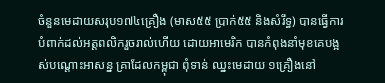ចំនួនមេដាយសរុប១៧៤គ្រឿង (មាស៥៥ ប្រាក់៥៥ និងសំរឹទ្ធ) បានធ្វើការ បំពាក់ដល់អត្តពលិករួចរាល់ហើយ ដោយអាមេរិក បានកំពុងនាំមុខគេបង្អស់បណ្តោះអាសន្ន គ្រាដែលកម្ពុជា ពុំទាន់ ឈ្នះមេដាយ ១គ្រឿងនៅ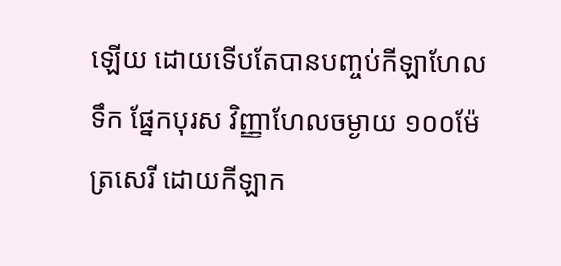ឡើយ ដោយទើបតែបានបញ្ចប់កីឡាហែលទឹក ផ្នែកបុរស វិញ្ញាហែលចម្ងាយ ១០០ម៉ែត្រសេរី ដោយកីឡាក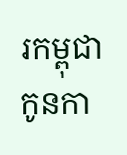រកម្ពុជា កូនកា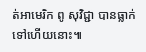ត់អាមេរិក ពូ សុវិជ្ជា បានធ្លាក់ទៅហើយនោះ៕